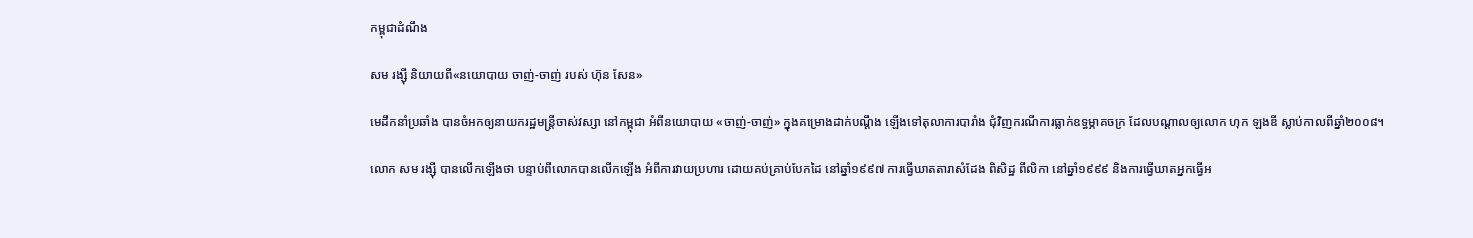កម្ពុជាដំណឹង

សម រង្ស៊ី និយាយពី«នយោបាយ ចាញ់-ចាញ់ របស់ ហ៊ុន សែន»

មេដឹកនាំប្រឆាំង បានចំអកឲ្យនាយករដ្ឋមន្ត្រីចាស់វស្សា នៅកម្ពុជា អំពីនយោបាយ «ចាញ់-ចាញ់» ក្នុងគម្រោងដាក់បណ្ដឹង ឡើងទៅតុលាការបារាំង ជុំវិញករណីការធ្លាក់ឧទ្ធម្ភាគចក្រ ដែលបណ្ដាលឲ្យលោក ហុក ឡងឌី ស្លាប់កាលពីឆ្នាំ២០០៨។

លោក សម រង្ស៊ី បានលើកឡើងថា បន្ទាប់ពីលោកបានលើកឡើង អំពីការវាយប្រហារ ដោយគប់គ្រាប់បែកដៃ នៅឆ្នាំ១៩៩៧ ការធ្វើឃាតតារាសំដែង ពិសិដ្ឋ ពីលិកា នៅឆ្នាំ១៩៩៩ និងការធ្វើឃាតអ្នកធ្វើអ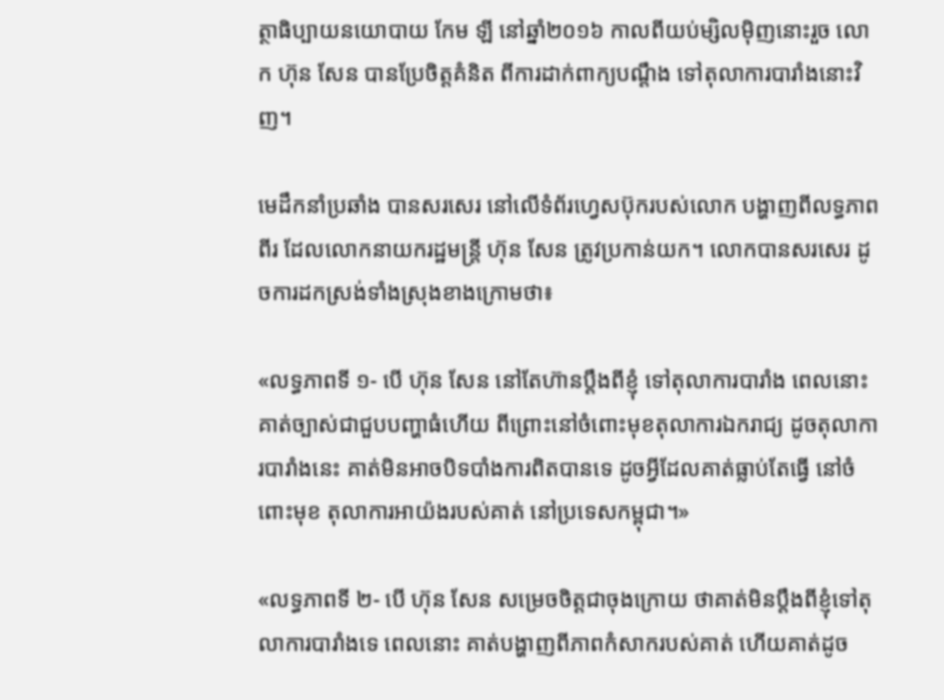ត្ថាធិប្បាយនយោបាយ កែម ឡី នៅឆ្នាំ២០១៦ កាលពីយប់ម្សិលម៉ិញនោះរួច លោក ហ៊ុន សែន បានប្រែចិត្តគំនិត ពីការដាក់ពាក្យបណ្ដឹង ទៅតុលាការបារាំងនោះវិញ។

មេដឹកនាំប្រឆាំង បានសរសេរ នៅលើទំព័រហ្វេសប៊ុករបស់លោក បង្ហាញពីលទ្ធភាពពីរ ដែលលោកនាយករដ្ឋមន្ត្រី ហ៊ុន សែន ត្រូវប្រកាន់យក។ លោកបានសរសេរ ដូចការដកស្រង់ទាំងស្រុងខាងក្រោមថា៖

«លទ្ធភាពទី ១- បើ ហ៊ុន សែន នៅតែហ៊ានប្តឹងពីខ្ញុំ ទៅតុលាការបារាំង ពេលនោះគាត់ច្បាស់ជាជួបបញ្ហាធំហើយ ពីព្រោះនៅចំពោះមុខតុលាការឯករាជ្យ ដូចតុលាការបារាំងនេះ គាត់មិនអាចបិទបាំងការពិតបានទេ ដូចអ្វីដែលគាត់ធ្លាប់តែធ្វើ នៅចំពោះមុខ តុលាការអាយ៉ងរបស់គាត់ នៅប្រទេសកម្ពុជា។»

«លទ្ធភាពទី ២- បើ ហ៊ុន សែន សម្រេចចិត្តជាចុងក្រោយ ថាគាត់មិនប្តឹងពីខ្ញុំទៅតុលាការបារាំងទេ ពេលនោះ គាត់បង្ហាញពីភាពកំសាករបស់គាត់ ហើយគាត់ដូច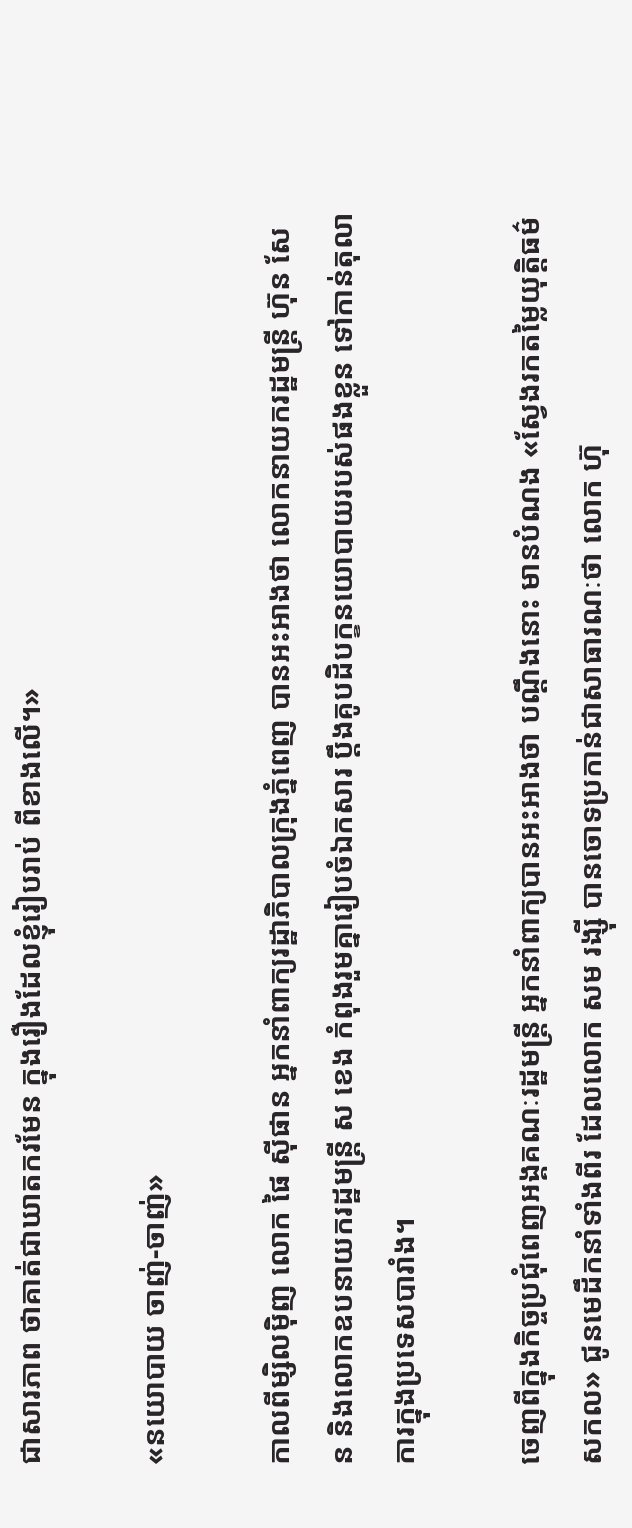ជាសារភាព ថាគាត់ជាឃាតករមែន ក្នុងរឿងដែលខ្ញុំរៀបរាប់ ពីខាងលើ។»

«នយោបាយ ចាញ់-ចាញ់»

កាលពីម្សិលម៉ិញ លោក ផៃ ស៊ីផាន អ្នកនាំពាក្យរដ្ឋាភិបាលក្រុងភ្នំពេញ បានអះអាងថា លោកនាយករដ្ឋមន្ត្រី ហ៊ុន សែន និងលោកឧបនាយករដ្ឋមន្ត្រី ស ខេង កំពុងរួមគ្នារៀបចំឯកសារ ប្ដឹងគូបដិបក្ខនយោបាយរបស់ផងខ្លួន ទៅកាន់តុលាការក្នុងប្រទេសបារាំង។

ចេញពីក្នុងកិច្ចប្រជុំពេញអង្គគណៈរដ្ឋមន្រ្តី អ្នកនាំពាក្យបានអះអាងថា បណ្ដឹងនោះ មានបំណង «ស្វែងរកតម្លៃយុត្តិធម៌សកល» ជូនមេដឹកនាំទាំងពីរ ដែលលោក សម រង្ស៊ី បានចោទប្រកាន់ជាសាធារណៈថា លោក ហ៊ុ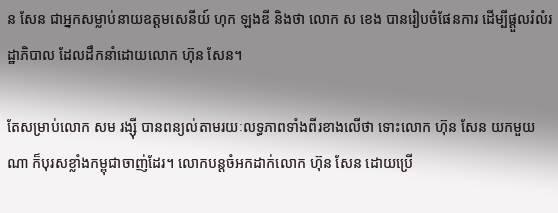ន សែន ជាអ្នកសម្លាប់នាយឧត្តមសេនីយ៍ ហុក ឡងឌី និងថា លោក ស ខេង បានរៀបចំផែនការ ដើម្បីផ្ដួលរំលំរដ្ឋាភិបាល ដែលដឹកនាំដោយលោក ហ៊ុន សែន។

តែសម្រាប់លោក សម រង្ស៊ី បានពន្យល់តាមរយៈលទ្ធភាពទាំងពីរខាងលើថា ទោះលោក ហ៊ុន សែន យកមួយណា ក៏បុរសខ្លាំងកម្ពុជាចាញ់ដែរ។ លោកបន្តចំអកដាក់លោក ហ៊ុន សែន ដោយប្រើ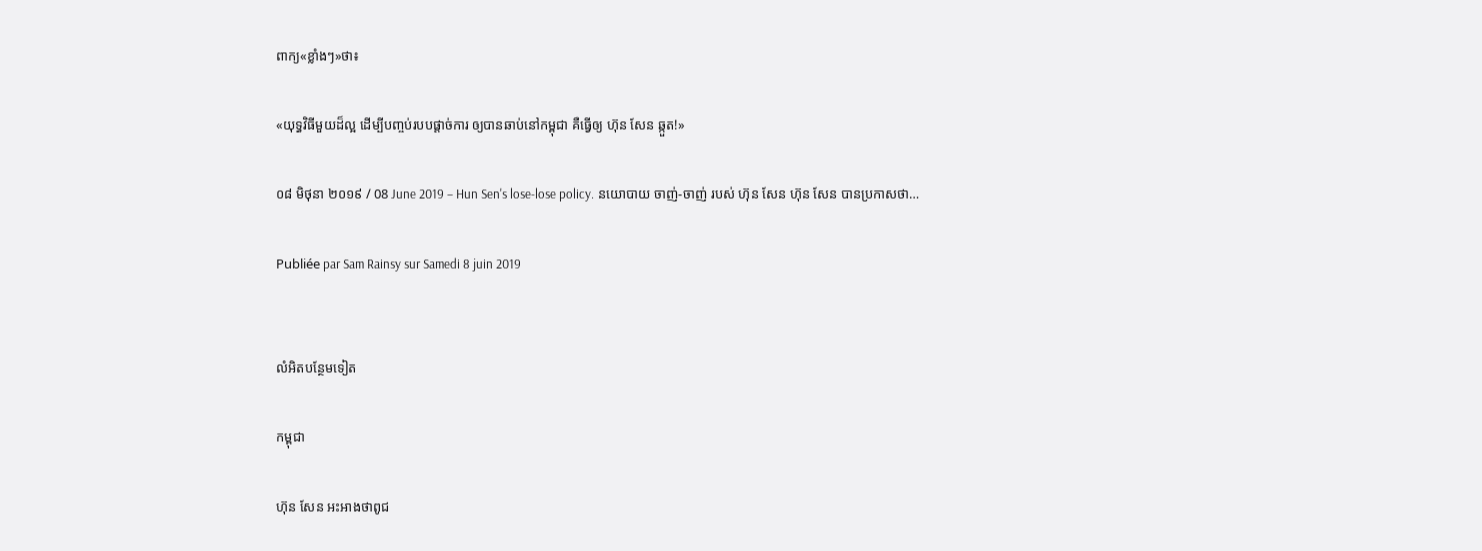ពាក្យ«ខ្លាំងៗ»ថា៖

«យុទ្ធវិធីមួយដ៏ល្អ ដើម្បីបញ្ចប់របបផ្តាច់ការ ឲ្យបានឆាប់នៅកម្ពុជា គឺធ្វើឲ្យ ហ៊ុន សែន ឆ្កួត!»

០៨ មិថុនា ២០១៩ / 08 June 2019 – Hun Sen's lose-lose policy. នយោបាយ ចាញ់-ចាញ់ របស់ ហ៊ុន សែន ហ៊ុន សែន បានប្រកាសថា…

Publiée par Sam Rainsy sur Samedi 8 juin 2019


លំអិតបន្ថែមទៀត

កម្ពុជា

ហ៊ុន សែន អះអាងថាពូជ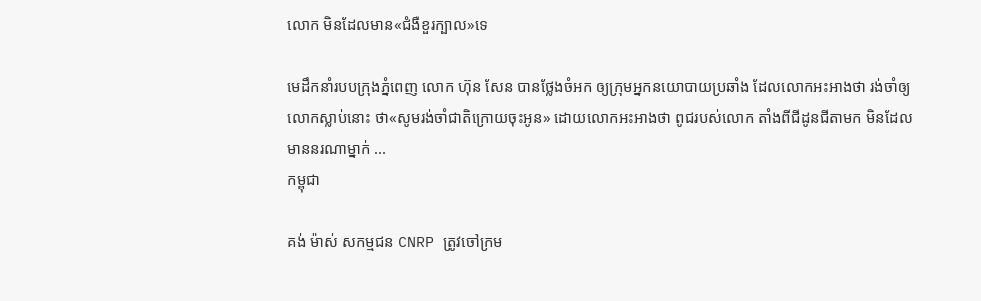លោក មិនដែលមាន«ជំងឺខួរក្បាល»ទេ

មេដឹកនាំរបបក្រុងភ្នំពេញ លោក ហ៊ុន សែន បានថ្លែងចំអក ឲ្យក្រុមអ្នកនយោបាយប្រឆាំង ដែលលោកអះអាងថា រង់ចាំឲ្យលោកស្លាប់នោះ ថា«សូមរង់ចាំជាតិក្រោយចុះអូន» ដោយលោកអះអាងថា ពូជរបស់លោក តាំងពីជីដូនជីតាមក មិនដែលមាននរណាម្នាក់ ...
កម្ពុជា

គង់ ម៉ាស់ សកម្មជន CNRP ត្រូវចៅក្រម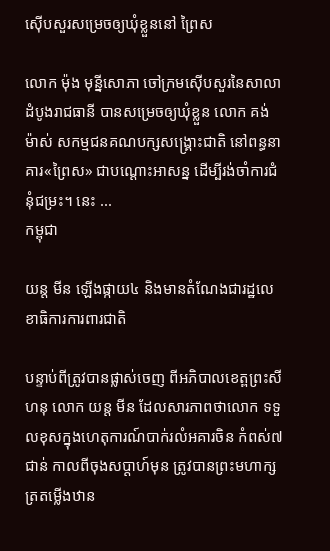ស៊ើបសួរសម្រេចឲ្យឃុំខ្លួននៅ ព្រៃស

លោក ម៉ុង មុន្នីសោភា ចៅក្រមស៊ើបសួរនៃសាលាដំបូងរាជធានី បានសម្រេចឲ្យឃុំខ្លួន លោក គង់ ម៉ាស់ សកម្មជនគណបក្សសង្គ្រោះជាតិ នៅពន្ធនាគារ«ព្រៃស» ជាបណ្ដោះអាសន្ន ដើម្បីរង់ចាំការជំនុំជម្រះ។ នេះ ...
កម្ពុជា

យន្ត មីន ឡើងផ្កាយ៤ និងមានតំណែងជារដ្ឋលេខាធិការការពារជាតិ

បន្ទាប់ពីត្រូវបានផ្លាស់ចេញ ពីអភិបាលខេត្ពព្រះសីហនុ លោក យន្ត មីន ដែលសារភាពថាលោក ទទួលខុសក្នុងហេតុការណ៍បាក់រលំអគារចិន កំពស់៧ជាន់ កាលពីចុងសប្ដាហ៍មុន ត្រូវបានព្រះមហាក្សត្រតម្លើងឋាន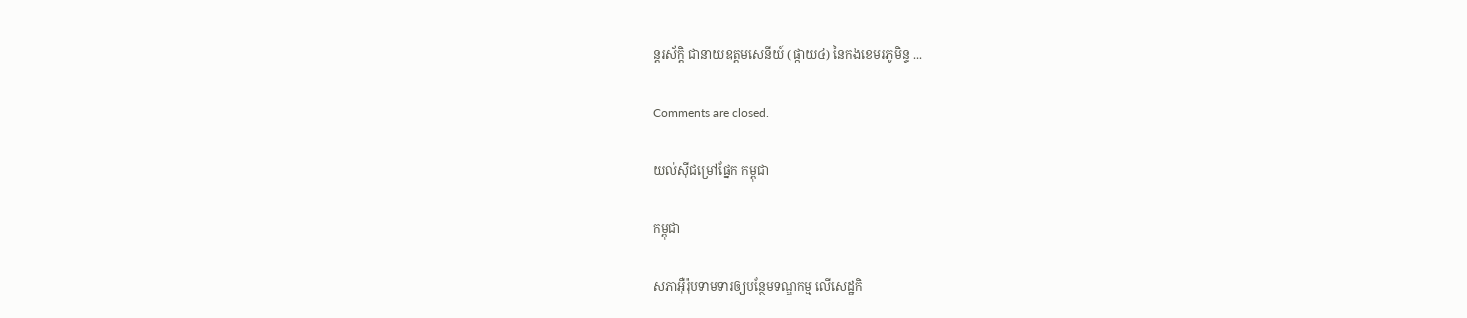ន្តរស័ក្ដិ ជានាយឧត្ដមសេនីយ៍ (ផ្កាយ៤) នៃកងខេមរភូមិន្ទ ...

Comments are closed.

យល់ស៊ីជម្រៅផ្នែក កម្ពុជា

កម្ពុជា

សភាអ៊ឺរ៉ុបទាមទារឲ្យបន្ថែមទណ្ឌកម្ម លើសេដ្ឋកិ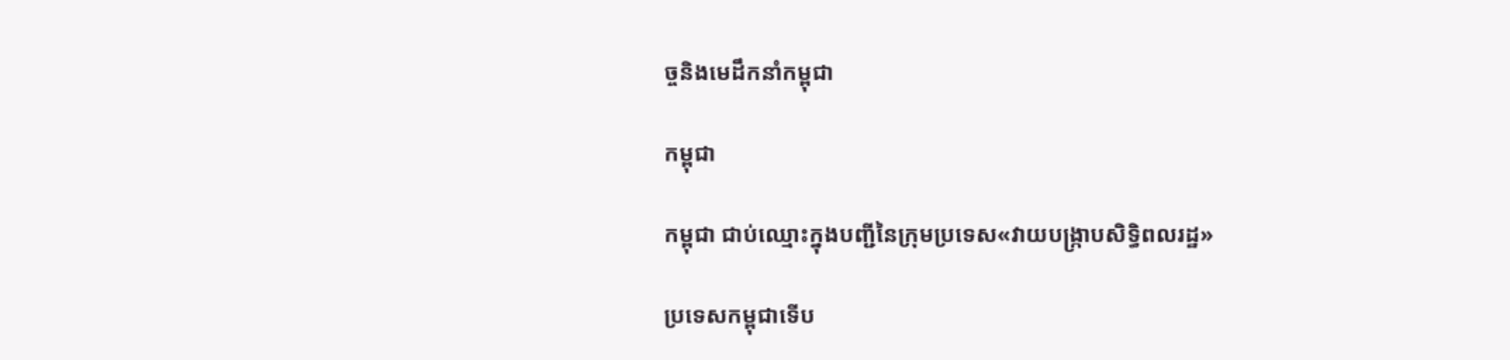ច្ចនិងមេដឹកនាំកម្ពុជា

កម្ពុជា

កម្ពុជា ជាប់ឈ្មោះក្នុងបញ្ជីនៃក្រុមប្រទេស«វាយបង្ក្រាបសិទ្ធិពលរដ្ឋ»

ប្រទេសកម្ពុជាទើប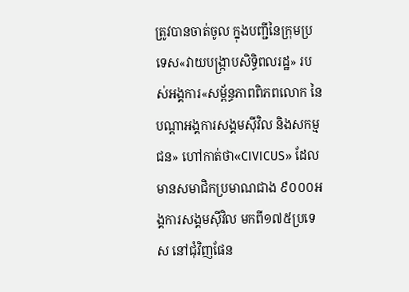ត្រូវបានចាត់ចូល ក្នុងបញ្ជីនៃក្រុមប្រទេស«វាយបង្ក្រាបសិទ្ធិពលរដ្ឋ» របស់អង្គការ«សម្ព័ន្ធភាពពិភពលោក នៃបណ្ដាអង្គការសង្គមស៊ីវិល និងសកម្មជន» ហៅកាត់ថា«CIVICUS» ដែលមានសមាជិកប្រមាណជាង ៩០០០អង្គការសង្គមស៊ីវិល មកពី១៧៥ប្រទេស នៅជុំវិញផែន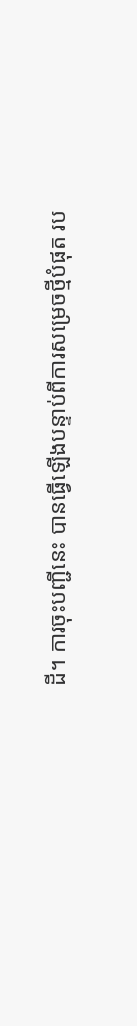ដី។ ការចុះបញ្ជីនេះ បានធ្វើឡើងបន្ទាប់ពីការសម្រេចថ្មីបំផុត រប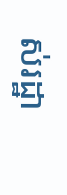ស់រដ្ឋា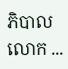ភិបាលលោក ...